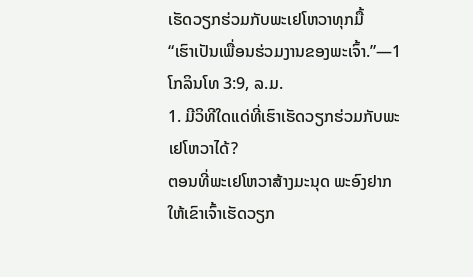ເຮັດວຽກຮ່ວມກັບພະເຢໂຫວາທຸກມື້
“ເຮົາເປັນເພື່ອນຮ່ວມງານຂອງພະເຈົ້າ.”—1 ໂກລິນໂທ 3:9, ລ.ມ.
1. ມີວິທີໃດແດ່ທີ່ເຮົາເຮັດວຽກຮ່ວມກັບພະເຢໂຫວາໄດ້?
ຕອນທີ່ພະເຢໂຫວາສ້າງມະນຸດ ພະອົງຢາກໃຫ້ເຂົາເຈົ້າເຮັດວຽກ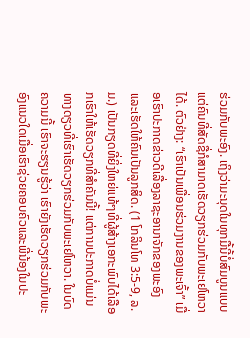ຮ່ວມກັບພະອົງ. ເຖິງວ່າມະນຸດໃນທຸກມື້ນີ້ບໍ່ສົມບູນແບບ ແຕ່ຄົນທີ່ສັດຊື່ກໍສາມາດເຮັດວຽກຮ່ວມກັບພະເຢໂຫວາໄດ້. ຕົວຢ່າງ: “ເຮົາເປັນເພື່ອນຮ່ວມງານຂອງພະເຈົ້າ” ເມື່ອເຮົາປະກາດຂ່າວດີເລື່ອງລາຊະອານາຈັກຂອງພະອົງແລະເຮັດໃຫ້ຄົນເປັນລູກສິດ. (1 ໂກລິນໂທ 3:5-9, ລ.ມ.) ເປັນກຽດທີ່ຍິ່ງໃຫຍ່ແທ້ໆທີ່ຜູ້ສ້າງເອກະພົບໄດ້ເລືອກເຮົາໃຫ້ເຮັດວຽກທີ່ສຳຄັນນີ້! ແຕ່ການປະກາດບໍ່ແມ່ນທາງດຽວທີ່ເຮົາເຮັດວຽກຮ່ວມກັບພະເຢໂຫວາ. ໃນບົດຄວາມນີ້ ເຮົາຈະຮຽນຮູ້ວ່າ ເຮົາຍັງເຮັດວຽກຮ່ວມກັບພະອົງແນວໃດເມື່ອເຮົາຊ່ວຍຄອບຄົວແລະພີ່ນ້ອງໃນປະ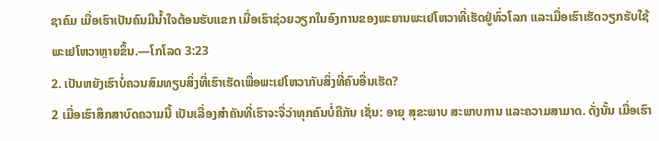ຊາຄົມ ເມື່ອເຮົາເປັນຄົນມີນໍ້າໃຈຕ້ອນຮັບແຂກ ເມື່ອເຮົາຊ່ວຍວຽກໃນອົງການຂອງພະຍານພະເຢໂຫວາທີ່ເຮັດຢູ່ທົ່ວໂລກ ແລະເມື່ອເຮົາເຮັດວຽກຮັບໃຊ້ພະເຢໂຫວາຫຼາຍຂຶ້ນ.—ໂກໂລດ 3:23
2. ເປັນຫຍັງເຮົາບໍ່ຄວນສົມທຽບສິ່ງທີ່ເຮົາເຮັດເພື່ອພະເຢໂຫວາກັບສິ່ງທີ່ຄົນອື່ນເຮັດ?
2 ເມື່ອເຮົາສຶກສາບົດຄວາມນີ້ ເປັນເລື່ອງສຳຄັນທີ່ເຮົາຈະຈື່ວ່າທຸກຄົນບໍ່ຄືກັນ ເຊັ່ນ: ອາຍຸ ສຸຂະພາບ ສະພາບການ ແລະຄວາມສາມາດ. ດັ່ງນັ້ນ ເມື່ອເຮົາ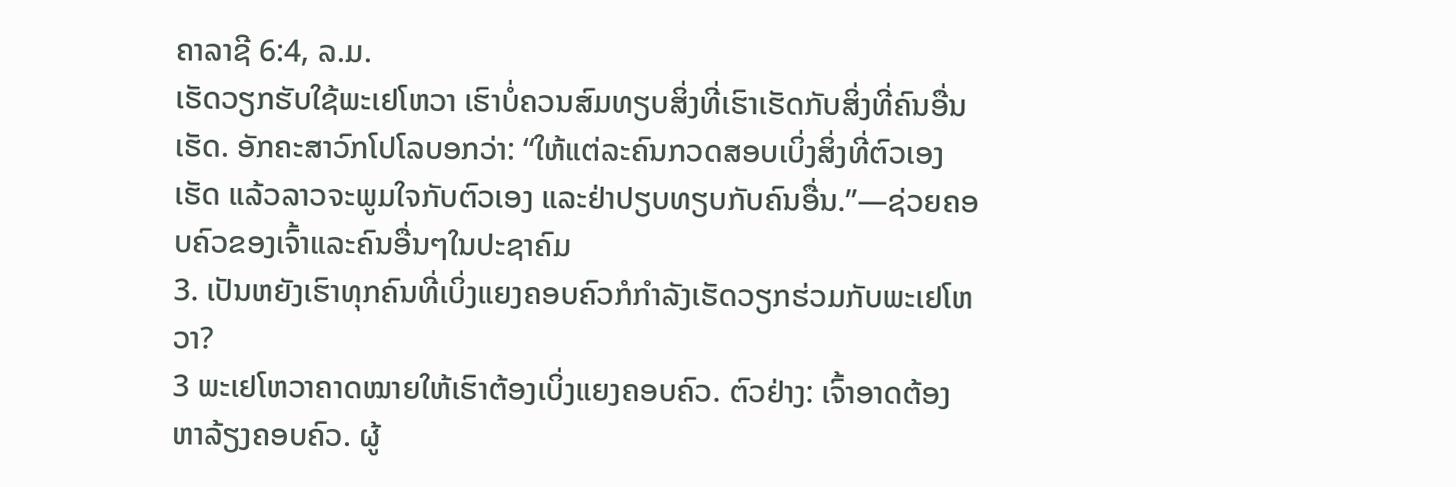ຄາລາຊີ 6:4, ລ.ມ.
ເຮັດວຽກຮັບໃຊ້ພະເຢໂຫວາ ເຮົາບໍ່ຄວນສົມທຽບສິ່ງທີ່ເຮົາເຮັດກັບສິ່ງທີ່ຄົນອື່ນເຮັດ. ອັກຄະສາວົກໂປໂລບອກວ່າ: “ໃຫ້ແຕ່ລະຄົນກວດສອບເບິ່ງສິ່ງທີ່ຕົວເອງເຮັດ ແລ້ວລາວຈະພູມໃຈກັບຕົວເອງ ແລະຢ່າປຽບທຽບກັບຄົນອື່ນ.”—ຊ່ວຍຄອບຄົວຂອງເຈົ້າແລະຄົນອື່ນໆໃນປະຊາຄົມ
3. ເປັນຫຍັງເຮົາທຸກຄົນທີ່ເບິ່ງແຍງຄອບຄົວກໍກຳລັງເຮັດວຽກຮ່ວມກັບພະເຢໂຫວາ?
3 ພະເຢໂຫວາຄາດໝາຍໃຫ້ເຮົາຕ້ອງເບິ່ງແຍງຄອບຄົວ. ຕົວຢ່າງ: ເຈົ້າອາດຕ້ອງຫາລ້ຽງຄອບຄົວ. ຜູ້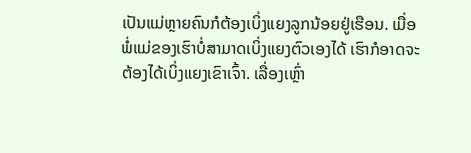ເປັນແມ່ຫຼາຍຄົນກໍຕ້ອງເບິ່ງແຍງລູກນ້ອຍຢູ່ເຮືອນ. ເມື່ອພໍ່ແມ່ຂອງເຮົາບໍ່ສາມາດເບິ່ງແຍງຕົວເອງໄດ້ ເຮົາກໍອາດຈະຕ້ອງໄດ້ເບິ່ງແຍງເຂົາເຈົ້າ. ເລື່ອງເຫຼົ່າ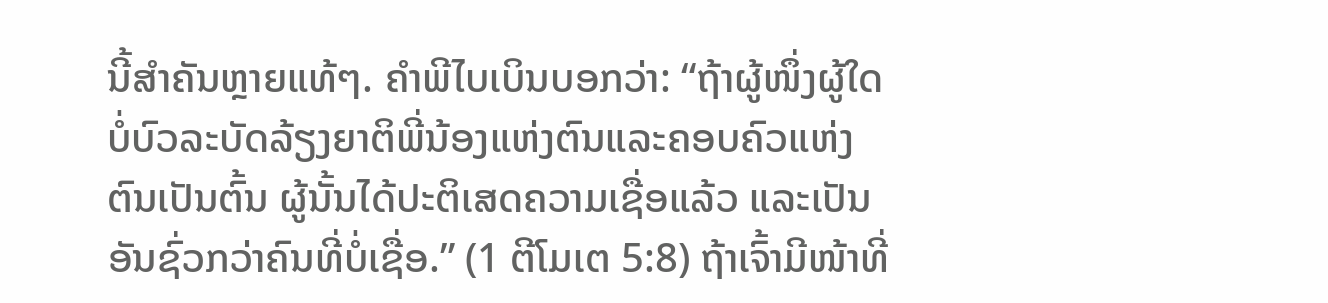ນີ້ສຳຄັນຫຼາຍແທ້ໆ. ຄຳພີໄບເບິນບອກວ່າ: “ຖ້າຜູ້ໜຶ່ງຜູ້ໃດບໍ່ບົວລະບັດລ້ຽງຍາຕິພີ່ນ້ອງແຫ່ງຕົນແລະຄອບຄົວແຫ່ງຕົນເປັນຕົ້ນ ຜູ້ນັ້ນໄດ້ປະຕິເສດຄວາມເຊື່ອແລ້ວ ແລະເປັນອັນຊົ່ວກວ່າຄົນທີ່ບໍ່ເຊື່ອ.” (1 ຕີໂມເຕ 5:8) ຖ້າເຈົ້າມີໜ້າທີ່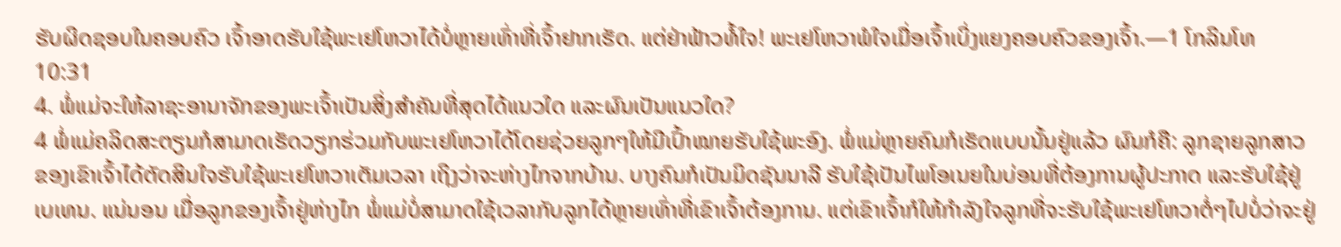ຮັບຜິດຊອບໃນຄອບຄົວ ເຈົ້າອາດຮັບໃຊ້ພະເຢໂຫວາໄດ້ບໍ່ຫຼາຍເທົ່າທີ່ເຈົ້າຢາກເຮັດ. ແຕ່ຢ່າຟ້າວທໍ້ໃຈ! ພະເຢໂຫວາພໍໃຈເມື່ອເຈົ້າເບິ່ງແຍງຄອບຄົວຂອງເຈົ້າ.—1 ໂກລິນໂທ 10:31
4. ພໍ່ແມ່ຈະໃຫ້ລາຊະອານາຈັກຂອງພະເຈົ້າເປັນສິ່ງສຳຄັນທີ່ສຸດໄດ້ແນວໃດ ແລະຜົນເປັນແນວໃດ?
4 ພໍ່ແມ່ຄລິດສະຕຽນກໍສາມາດເຮັດວຽກຮ່ວມກັບພະເຢໂຫວາໄດ້ໂດຍຊ່ວຍລູກໆໃຫ້ມີເປົ້າໝາຍຮັບໃຊ້ພະອົງ. ພໍ່ແມ່ຫຼາຍຄົນກໍເຮັດແບບນັ້ນຢູ່ແລ້ວ ຜົນກໍຄື: ລູກຊາຍລູກສາວຂອງເຂົາເຈົ້າໄດ້ຕັດສິນໃຈຮັບໃຊ້ພະເຢໂຫວາເຕັມເວລາ ເຖິງວ່າຈະຫ່າງໄກຈາກບ້ານ. ບາງຄົນກໍເປັນມິດຊັນນາລີ ຮັບໃຊ້ເປັນໄພໂອເນຍໃນບ່ອນທີ່ຕ້ອງການຜູ້ປະກາດ ແລະຮັບໃຊ້ຢູ່ເບເທນ. ແນ່ນອນ ເມື່ອລູກຂອງເຈົ້າຢູ່ຫ່າງໄກ ພໍ່ແມ່ບໍ່ສາມາດໃຊ້ເວລາກັບລູກໄດ້ຫຼາຍເທົ່າທີ່ເຂົາເຈົ້າຕ້ອງການ. ແຕ່ເຂົາເຈົ້າກໍໃຫ້ກຳລັງໃຈລູກທີ່ຈະຮັບໃຊ້ພະເຢໂຫວາຕໍ່ໆໄປບໍ່ວ່າຈະຢູ່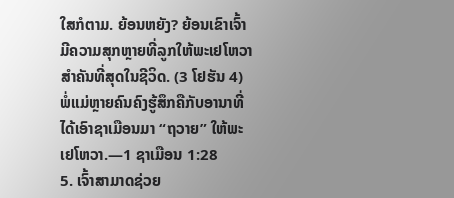ໃສກໍຕາມ. ຍ້ອນຫຍັງ? ຍ້ອນເຂົາເຈົ້າມີຄວາມສຸກຫຼາຍທີ່ລູກໃຫ້ພະເຢໂຫວາສຳຄັນທີ່ສຸດໃນຊີວິດ. (3 ໂຢຮັນ 4) ພໍ່ແມ່ຫຼາຍຄົນຄົງຮູ້ສຶກຄືກັບອານາທີ່ໄດ້ເອົາຊາເມືອນມາ “ຖວາຍ” ໃຫ້ພະເຢໂຫວາ.—1 ຊາເມືອນ 1:28
5. ເຈົ້າສາມາດຊ່ວຍ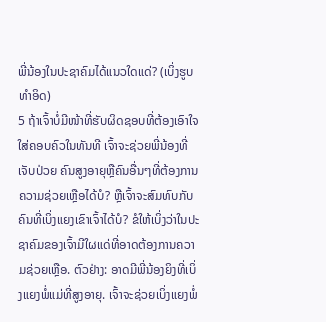ພີ່ນ້ອງໃນປະຊາຄົມໄດ້ແນວໃດແດ່? (ເບິ່ງຮູບທຳອິດ)
5 ຖ້າເຈົ້າບໍ່ມີໜ້າທີ່ຮັບຜິດຊອບທີ່ຕ້ອງເອົາໃຈໃສ່ຄອບຄົວໃນທັນທີ ເຈົ້າຈະຊ່ວຍພີ່ນ້ອງທີ່ເຈັບປ່ວຍ ຄົນສູງອາຍຸຫຼືຄົນອື່ນໆທີ່ຕ້ອງການຄວາມຊ່ວຍເຫຼືອໄດ້ບໍ? ຫຼືເຈົ້າຈະສົມທົບກັບຄົນທີ່ເບິ່ງແຍງເຂົາເຈົ້າໄດ້ບໍ? ຂໍໃຫ້ເບິ່ງວ່າໃນປະຊາຄົມຂອງເຈົ້າມີໃຜແດ່ທີ່ອາດຕ້ອງການຄວາມຊ່ວຍເຫຼືອ. ຕົວຢ່າງ: ອາດມີພີ່ນ້ອງຍິງທີ່ເບິ່ງແຍງພໍ່ແມ່ທີ່ສູງອາຍຸ. ເຈົ້າຈະຊ່ວຍເບິ່ງແຍງພໍ່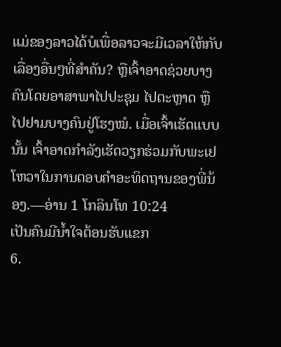ແມ່ຂອງລາວໄດ້ບໍເພື່ອລາວຈະມີເວລາໃຫ້ກັບເລື່ອງອື່ນໆທີ່ສຳຄັນ? ຫຼືເຈົ້າອາດຊ່ວຍບາງຄົນໂດຍອາສາພາໄປປະຊຸມ ໄປຕະຫຼາດ ຫຼືໄປຢາມບາງຄົນຢູ່ໂຮງໝໍ. ເມື່ອເຈົ້າເຮັດແບບນັ້ນ ເຈົ້າອາດກຳລັງເຮັດວຽກຮ່ວມກັບພະເຢໂຫວາໃນການຕອບຄຳອະທິດຖານຂອງພີ່ນ້ອງ.—ອ່ານ 1 ໂກລິນໂທ 10:24
ເປັນຄົນມີນໍ້າໃຈຕ້ອນຮັບແຂກ
6.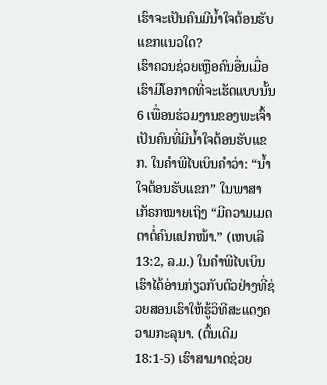ເຮົາຈະເປັນຄົນມີນໍ້າໃຈຕ້ອນຮັບແຂກແນວໃດ?
ເຮົາຄວນຊ່ວຍເຫຼືອຄົນອື່ນເມື່ອເຮົາມີໂອກາດທີ່ຈະເຮັດແບບນັ້ນ
6 ເພື່ອນຮ່ວມງານຂອງພະເຈົ້າເປັນຄົນທີ່ມີນໍ້າໃຈຕ້ອນຮັບແຂກ. ໃນຄຳພີໄບເບິນຄຳວ່າ: “ນໍ້າໃຈຕ້ອນຮັບແຂກ” ໃນພາສາເກັຣກໝາຍເຖິງ “ມີຄວາມເມດຕາຕໍ່ຄົນແປກໜ້າ.” (ເຫບເລີ 13:2, ລ.ມ.) ໃນຄຳພີໄບເບິນເຮົາໄດ້ອ່ານກ່ຽວກັບຕົວຢ່າງທີ່ຊ່ວຍສອນເຮົາໃຫ້ຮູ້ວິທີສະແດງຄວາມກະລຸນາ. (ຕົ້ນເດີມ 18:1-5) ເຮົາສາມາດຊ່ວຍ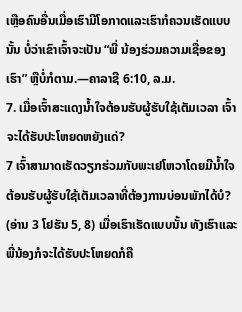ເຫຼືອຄົນອື່ນເມື່ອເຮົາມີໂອກາດແລະເຮົາກໍຄວນເຮັດແບບນັ້ນ ບໍ່ວ່າເຂົາເຈົ້າຈະເປັນ “ພີ່ ນ້ອງຮ່ວມຄວາມເຊື່ອຂອງເຮົາ” ຫຼືບໍ່ກໍຕາມ.—ຄາລາຊີ 6:10, ລ.ມ.
7. ເມື່ອເຈົ້າສະແດງນໍ້າໃຈຕ້ອນຮັບຜູ້ຮັບໃຊ້ເຕັມເວລາ ເຈົ້າຈະໄດ້ຮັບປະໂຫຍດຫຍັງແດ່?
7 ເຈົ້າສາມາດເຮັດວຽກຮ່ວມກັບພະເຢໂຫວາໂດຍມີນໍ້າໃຈຕ້ອນຮັບຜູ້ຮັບໃຊ້ເຕັມເວລາທີ່ຕ້ອງການບ່ອນພັກໄດ້ບໍ? (ອ່ານ 3 ໂຢຮັນ 5, 8) ເມື່ອເຮົາເຮັດແບບນັ້ນ ທັງເຮົາແລະພີ່ນ້ອງກໍຈະໄດ້ຮັບປະໂຫຍດກໍຄື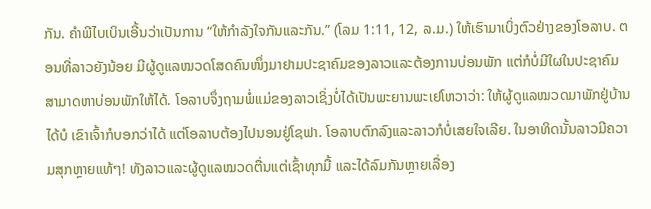ກັນ. ຄຳພີໄບເບິນເອີ້ນວ່າເປັນການ “ໃຫ້ກຳລັງໃຈກັນແລະກັນ.” (ໂລມ 1:11, 12, ລ.ມ.) ໃຫ້ເຮົາມາເບິ່ງຕົວຢ່າງຂອງໂອລາບ. ຕອນທີ່ລາວຍັງນ້ອຍ ມີຜູ້ດູແລໝວດໂສດຄົນໜຶ່ງມາຢາມປະຊາຄົມຂອງລາວແລະຕ້ອງການບ່ອນພັກ ແຕ່ກໍບໍ່ມີໃຜໃນປະຊາຄົມສາມາດຫາບ່ອນພັກໃຫ້ໄດ້. ໂອລາບຈຶ່ງຖາມພໍ່ແມ່ຂອງລາວເຊິ່ງບໍ່ໄດ້ເປັນພະຍານພະເຢໂຫວາວ່າ: ໃຫ້ຜູ້ດູແລໝວດມາພັກຢູ່ບ້ານໄດ້ບໍ ເຂົາເຈົ້າກໍບອກວ່າໄດ້ ແຕ່ໂອລາບຕ້ອງໄປນອນຢູ່ໂຊຟາ. ໂອລາບຕົກລົງແລະລາວກໍບໍ່ເສຍໃຈເລີຍ. ໃນອາທິດນັ້ນລາວມີຄວາມສຸກຫຼາຍແທ້ໆ! ທັງລາວແລະຜູ້ດູແລໝວດຕື່ນແຕ່ເຊົ້າທຸກມື້ ແລະໄດ້ລົມກັນຫຼາຍເລື່ອງ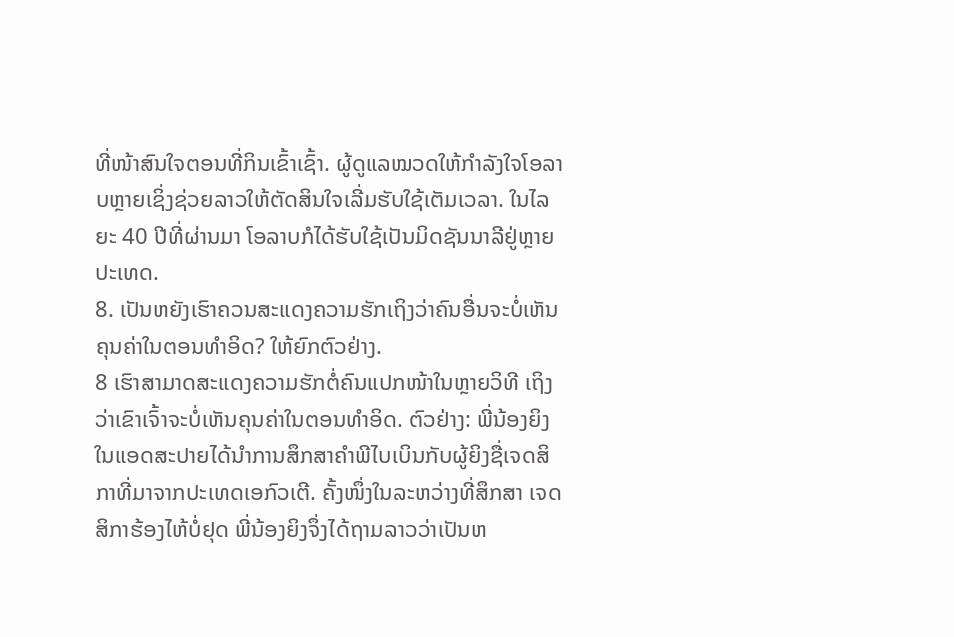ທີ່ໜ້າສົນໃຈຕອນທີ່ກິນເຂົ້າເຊົ້າ. ຜູ້ດູແລໝວດໃຫ້ກຳລັງໃຈໂອລາບຫຼາຍເຊິ່ງຊ່ວຍລາວໃຫ້ຕັດສິນໃຈເລີ່ມຮັບໃຊ້ເຕັມເວລາ. ໃນໄລຍະ 40 ປີທີ່ຜ່ານມາ ໂອລາບກໍໄດ້ຮັບໃຊ້ເປັນມິດຊັນນາລີຢູ່ຫຼາຍປະເທດ.
8. ເປັນຫຍັງເຮົາຄວນສະແດງຄວາມຮັກເຖິງວ່າຄົນອື່ນຈະບໍ່ເຫັນຄຸນຄ່າໃນຕອນທຳອິດ? ໃຫ້ຍົກຕົວຢ່າງ.
8 ເຮົາສາມາດສະແດງຄວາມຮັກຕໍ່ຄົນແປກໜ້າໃນຫຼາຍວິທີ ເຖິງວ່າເຂົາເຈົ້າຈະບໍ່ເຫັນຄຸນຄ່າໃນຕອນທຳອິດ. ຕົວຢ່າງ: ພີ່ນ້ອງຍິງໃນແອດສະປາຍໄດ້ນຳການສຶກສາຄຳພີໄບເບິນກັບຜູ້ຍິງຊື່ເຈດສິກາທີ່ມາຈາກປະເທດເອກົວເຕີ. ຄັ້ງໜຶ່ງໃນລະຫວ່າງທີ່ສຶກສາ ເຈດສິກາຮ້ອງໄຫ້ບໍ່ຢຸດ ພີ່ນ້ອງຍິງຈຶ່ງໄດ້ຖາມລາວວ່າເປັນຫ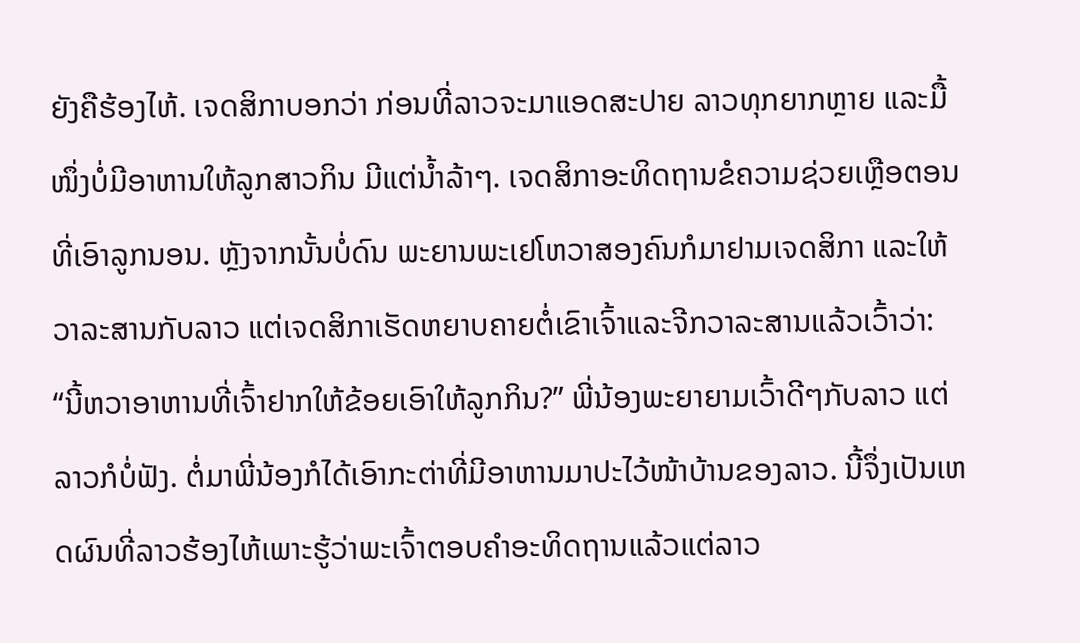ຍັງຄືຮ້ອງໄຫ້. ເຈດສິກາບອກວ່າ ກ່ອນທີ່ລາວຈະມາແອດສະປາຍ ລາວທຸກຍາກຫຼາຍ ແລະມື້ໜຶ່ງບໍ່ມີອາຫານໃຫ້ລູກສາວກິນ ມີແຕ່ນໍ້າລ້າໆ. ເຈດສິກາອະທິດຖານຂໍຄວາມຊ່ວຍເຫຼືອຕອນທີ່ເອົາລູກນອນ. ຫຼັງຈາກນັ້ນບໍ່ດົນ ພະຍານພະເຢໂຫວາສອງຄົນກໍມາຢາມເຈດສິກາ ແລະໃຫ້ວາລະສານກັບລາວ ແຕ່ເຈດສິກາເຮັດຫຍາບຄາຍຕໍ່ເຂົາເຈົ້າແລະຈີກວາລະສານແລ້ວເວົ້າວ່າ: “ນີ້ຫວາອາຫານທີ່ເຈົ້າຢາກໃຫ້ຂ້ອຍເອົາໃຫ້ລູກກິນ?” ພີ່ນ້ອງພະຍາຍາມເວົ້າດີໆກັບລາວ ແຕ່ລາວກໍບໍ່ຟັງ. ຕໍ່ມາພີ່ນ້ອງກໍໄດ້ເອົາກະຕ່າທີ່ມີອາຫານມາປະໄວ້ໜ້າບ້ານຂອງລາວ. ນີ້ຈຶ່ງເປັນເຫດຜົນທີ່ລາວຮ້ອງໄຫ້ເພາະຮູ້ວ່າພະເຈົ້າຕອບຄຳອະທິດຖານແລ້ວແຕ່ລາວ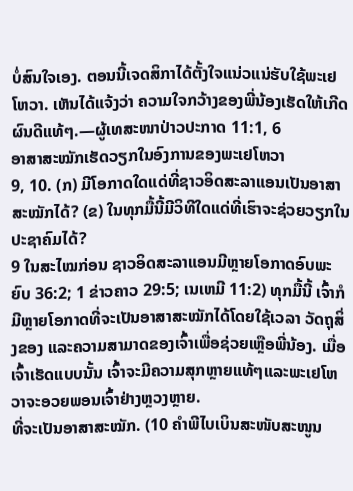ບໍ່ສົນໃຈເອງ. ຕອນນີ້ເຈດສິກາໄດ້ຕັ້ງໃຈແນ່ວແນ່ຮັບໃຊ້ພະເຢໂຫວາ. ເຫັນໄດ້ແຈ້ງວ່າ ຄວາມໃຈກວ້າງຂອງພີ່ນ້ອງເຮັດໃຫ້ເກີດຜົນດີແທ້ໆ.—ຜູ້ເທສະໜາປ່າວປະກາດ 11:1, 6
ອາສາສະໝັກເຮັດວຽກໃນອົງການຂອງພະເຢໂຫວາ
9, 10. (ກ) ມີໂອກາດໃດແດ່ທີ່ຊາວອິດສະລາແອນເປັນອາສາສະໝັກໄດ້? (ຂ) ໃນທຸກມື້ນີ້ມີວິທີໃດແດ່ທີ່ເຮົາຈະຊ່ວຍວຽກໃນປະຊາຄົມໄດ້?
9 ໃນສະໄໝກ່ອນ ຊາວອິດສະລາແອນມີຫຼາຍໂອກາດອົບພະຍົບ 36:2; 1 ຂ່າວຄາວ 29:5; ເນເຫມີ 11:2) ທຸກມື້ນີ້ ເຈົ້າກໍມີຫຼາຍໂອກາດທີ່ຈະເປັນອາສາສະໝັກໄດ້ໂດຍໃຊ້ເວລາ ວັດຖຸສິ່ງຂອງ ແລະຄວາມສາມາດຂອງເຈົ້າເພື່ອຊ່ວຍເຫຼືອພີ່ນ້ອງ. ເມື່ອເຈົ້າເຮັດແບບນັ້ນ ເຈົ້າຈະມີຄວາມສຸກຫຼາຍແທ້ໆແລະພະເຢໂຫວາຈະອວຍພອນເຈົ້າຢ່າງຫຼວງຫຼາຍ.
ທີ່ຈະເປັນອາສາສະໝັກ. (10 ຄຳພີໄບເບິນສະໜັບສະໜູນ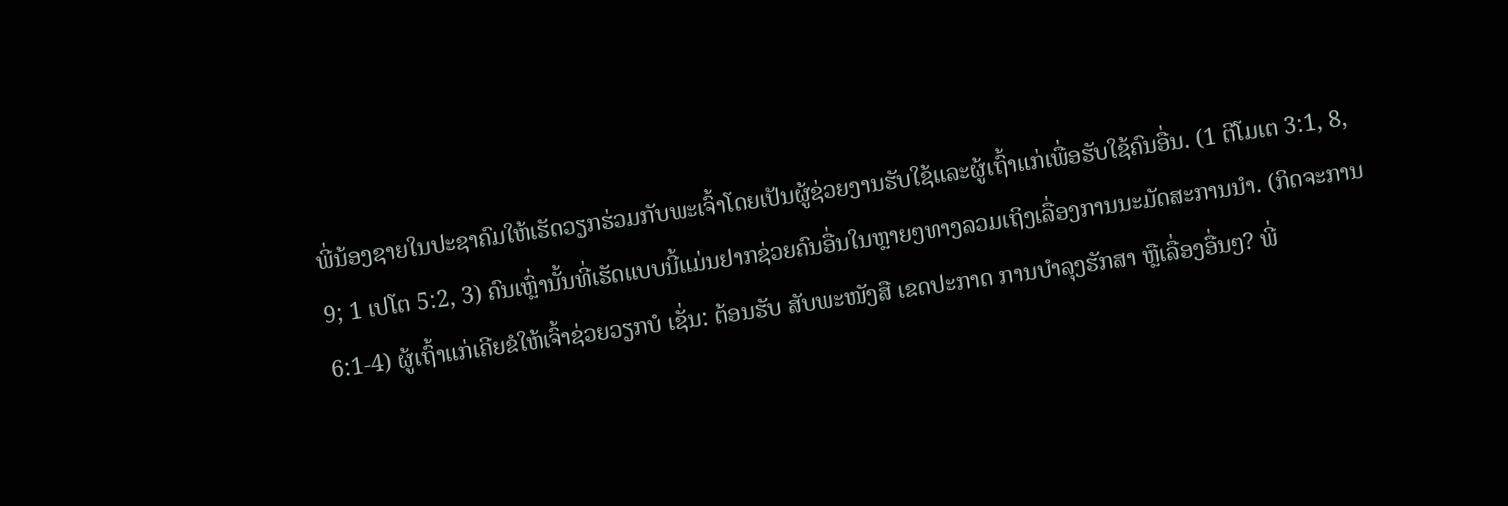ພີ່ນ້ອງຊາຍໃນປະຊາຄົມໃຫ້ເຮັດວຽກຮ່ວມກັບພະເຈົ້າໂດຍເປັນຜູ້ຊ່ວຍງານຮັບໃຊ້ແລະຜູ້ເຖົ້າແກ່ເພື່ອຮັບໃຊ້ຄົນອື່ນ. (1 ຕີໂມເຕ 3:1, 8, 9; 1 ເປໂຕ 5:2, 3) ຄົນເຫຼົ່ານັ້ນທີ່ເຮັດແບບນີ້ແມ່ນຢາກຊ່ວຍຄົນອື່ນໃນຫຼາຍໆທາງລວມເຖິງເລື່ອງການນະມັດສະການນຳ. (ກິດຈະການ 6:1-4) ຜູ້ເຖົ້າແກ່ເຄີຍຂໍໃຫ້ເຈົ້າຊ່ວຍວຽກບໍ ເຊັ່ນ: ຕ້ອນຮັບ ສັບພະໜັງສື ເຂດປະກາດ ການບຳລຸງຮັກສາ ຫຼືເລື່ອງອື່ນໆ? ພີ່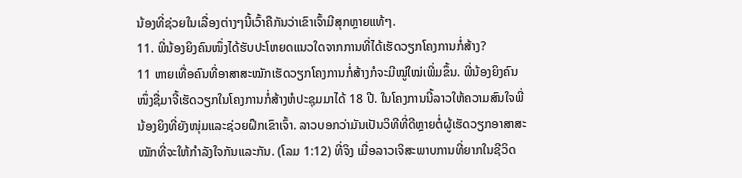ນ້ອງທີ່ຊ່ວຍໃນເລື່ອງຕ່າງໆນີ້ເວົ້າຄືກັນວ່າເຂົາເຈົ້າມີສຸກຫຼາຍແທ້ໆ.
11. ພີ່ນ້ອງຍິງຄົນໜຶ່ງໄດ້ຮັບປະໂຫຍດແນວໃດຈາກການທີ່ໄດ້ເຮັດວຽກໂຄງການກໍ່ສ້າງ?
11 ຫາຍເທື່ອຄົນທີ່ອາສາສະໝັກເຮັດວຽກໂຄງການກໍ່ສ້າງກໍຈະມີໝູ່ໃໝ່ເພີ່ມຂຶ້ນ. ພີ່ນ້ອງຍິງຄົນໜຶ່ງຊື່ມາຈີ້ເຮັດວຽກໃນໂຄງການກໍ່ສ້າງຫໍປະຊຸມມາໄດ້ 18 ປີ. ໃນໂຄງການນີ້ລາວໃຫ້ຄວາມສົນໃຈພີ່ນ້ອງຍິງທີ່ຍັງໜຸ່ມແລະຊ່ວຍຝຶກເຂົາເຈົ້າ. ລາວບອກວ່າມັນເປັນວິທີທີ່ດີຫຼາຍຕໍ່ຜູ້ເຮັດວຽກອາສາສະໝັກທີ່ຈະໃຫ້ກຳລັງໃຈກັນແລະກັນ. (ໂລມ 1:12) ທີ່ຈິງ ເມື່ອລາວເຈິສະພາບການທີ່ຍາກໃນຊີວິດ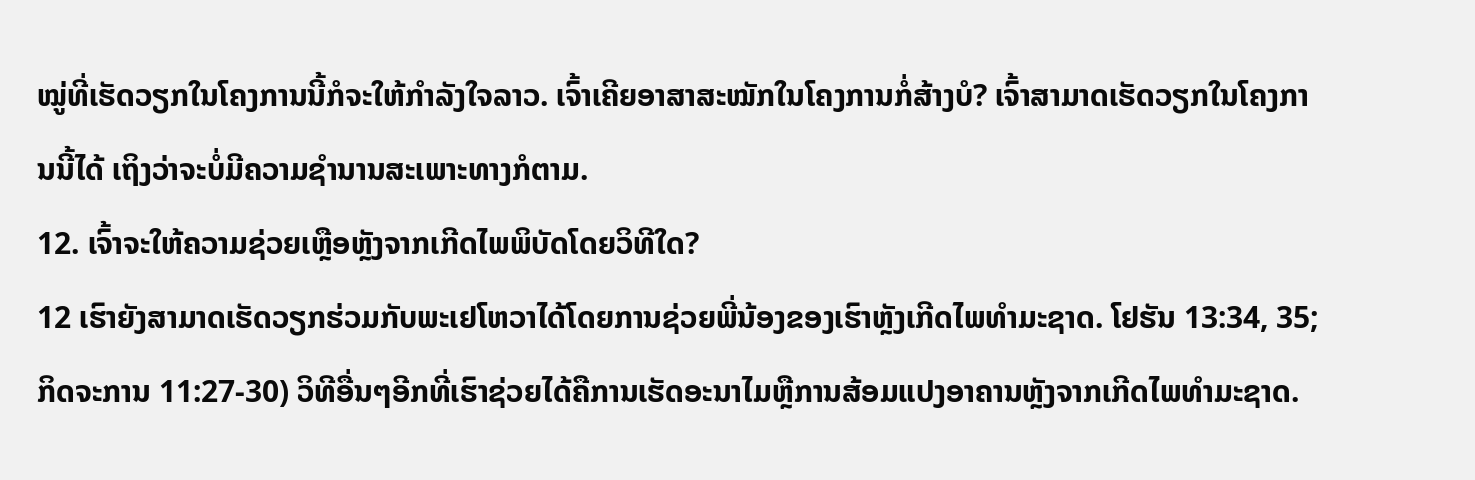ໝູ່ທີ່ເຮັດວຽກໃນໂຄງການນີ້ກໍຈະໃຫ້ກຳລັງໃຈລາວ. ເຈົ້າເຄີຍອາສາສະໝັກໃນໂຄງການກໍ່ສ້າງບໍ? ເຈົ້າສາມາດເຮັດວຽກໃນໂຄງການນີ້ໄດ້ ເຖິງວ່າຈະບໍ່ມີຄວາມຊຳນານສະເພາະທາງກໍຕາມ.
12. ເຈົ້າຈະໃຫ້ຄວາມຊ່ວຍເຫຼືອຫຼັງຈາກເກີດໄພພິບັດໂດຍວິທີໃດ?
12 ເຮົາຍັງສາມາດເຮັດວຽກຮ່ວມກັບພະເຢໂຫວາໄດ້ໂດຍການຊ່ວຍພີ່ນ້ອງຂອງເຮົາຫຼັງເກີດໄພທຳມະຊາດ. ໂຢຮັນ 13:34, 35; ກິດຈະການ 11:27-30) ວິທີອື່ນໆອີກທີ່ເຮົາຊ່ວຍໄດ້ຄືການເຮັດອະນາໄມຫຼືການສ້ອມແປງອາຄານຫຼັງຈາກເກີດໄພທຳມະຊາດ.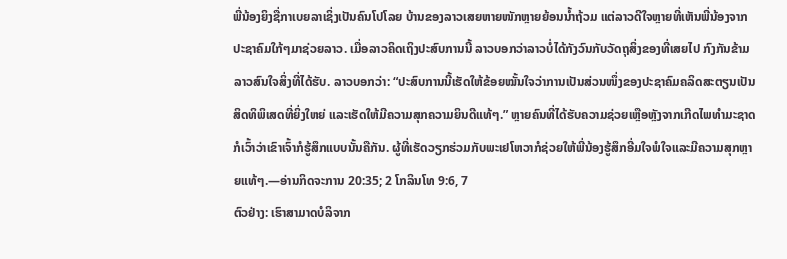ພີ່ນ້ອງຍິງຊື່ກາເບຍລາເຊິ່ງເປັນຄົນໂປໂລຍ ບ້ານຂອງລາວເສຍຫາຍໜັກຫຼາຍຍ້ອນນໍ້າຖ້ວມ ແຕ່ລາວດີໃຈຫຼາຍທີ່ເຫັນພີ່ນ້ອງຈາກປະຊາຄົມໃກ້ໆມາຊ່ວຍລາວ. ເມື່ອລາວຄິດເຖິງປະສົບການນີ້ ລາວບອກວ່າລາວບໍ່ໄດ້ກັງວົນກັບວັດຖຸສິ່ງຂອງທີ່ເສຍໄປ ກົງກັນຂ້າມ ລາວສົນໃຈສິ່ງທີ່ໄດ້ຮັບ. ລາວບອກວ່າ: “ປະສົບການນີ້ເຮັດໃຫ້ຂ້ອຍໝັ້ນໃຈວ່າການເປັນສ່ວນໜຶ່ງຂອງປະຊາຄົມຄລິດສະຕຽນເປັນສິດທິພິເສດທີ່ຍິ່ງໃຫຍ່ ແລະເຮັດໃຫ້ມີຄວາມສຸກຄວາມຍິນດີແທ້ໆ.” ຫຼາຍຄົນທີ່ໄດ້ຮັບຄວາມຊ່ວຍເຫຼືອຫຼັງຈາກເກີດໄພທຳມະຊາດກໍເວົ້າວ່າເຂົາເຈົ້າກໍຮູ້ສຶກແບບນັ້ນຄືກັນ. ຜູ້ທີ່ເຮັດວຽກຮ່ວມກັບພະເຢໂຫວາກໍຊ່ວຍໃຫ້ພີ່ນ້ອງຮູ້ສຶກອີ່ມໃຈພໍໃຈແລະມີຄວາມສຸກຫຼາຍແທ້ໆ.—ອ່ານກິດຈະການ 20:35; 2 ໂກລິນໂທ 9:6, 7
ຕົວຢ່າງ: ເຮົາສາມາດບໍລິຈາກ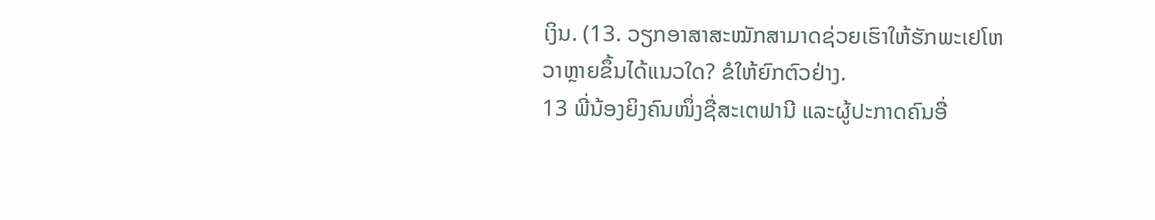ເງິນ. (13. ວຽກອາສາສະໝັກສາມາດຊ່ວຍເຮົາໃຫ້ຮັກພະເຢໂຫວາຫຼາຍຂຶ້ນໄດ້ແນວໃດ? ຂໍໃຫ້ຍົກຕົວຢ່າງ.
13 ພີ່ນ້ອງຍິງຄົນໜຶ່ງຊື່ສະເຕຟານີ ແລະຜູ້ປະກາດຄົນອື່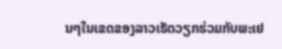ນໆໃນເຂດຂອງລາວເຮັດວຽກຮ່ວມກັບພະເຢ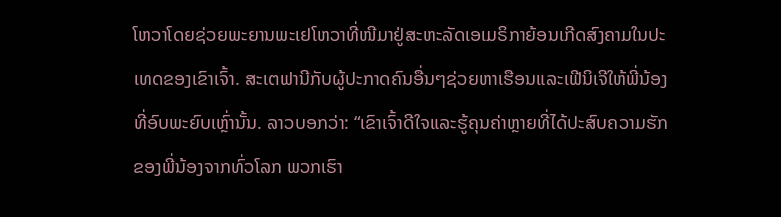ໂຫວາໂດຍຊ່ວຍພະຍານພະເຢໂຫວາທີ່ໜີມາຢູ່ສະຫະລັດເອເມຣິກາຍ້ອນເກີດສົງຄາມໃນປະເທດຂອງເຂົາເຈົ້າ. ສະເຕຟານີກັບຜູ້ປະກາດຄົນອື່ນໆຊ່ວຍຫາເຮືອນແລະເຟີນິເຈີໃຫ້ພີ່ນ້ອງທີ່ອົບພະຍົບເຫຼົ່ານັ້ນ. ລາວບອກວ່າ: “ເຂົາເຈົ້າດີໃຈແລະຮູ້ຄຸນຄ່າຫຼາຍທີ່ໄດ້ປະສົບຄວາມຮັກຂອງພີ່ນ້ອງຈາກທົ່ວໂລກ ພວກເຮົາ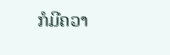ກໍມີຄວາ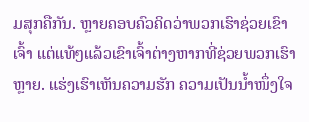ມສຸກຄືກັນ. ຫຼາຍຄອບຄົວຄິດວ່າພວກເຮົາຊ່ວຍເຂົາເຈົ້າ ແຕ່ແທ້ໆແລ້ວເຂົາເຈົ້າຕ່າງຫາກທີ່ຊ່ວຍພວກເຮົາຫຼາຍ. ແຮ່ງເຮົາເຫັນຄວາມຮັກ ຄວາມເປັນນໍ້າໜຶ່ງໃຈ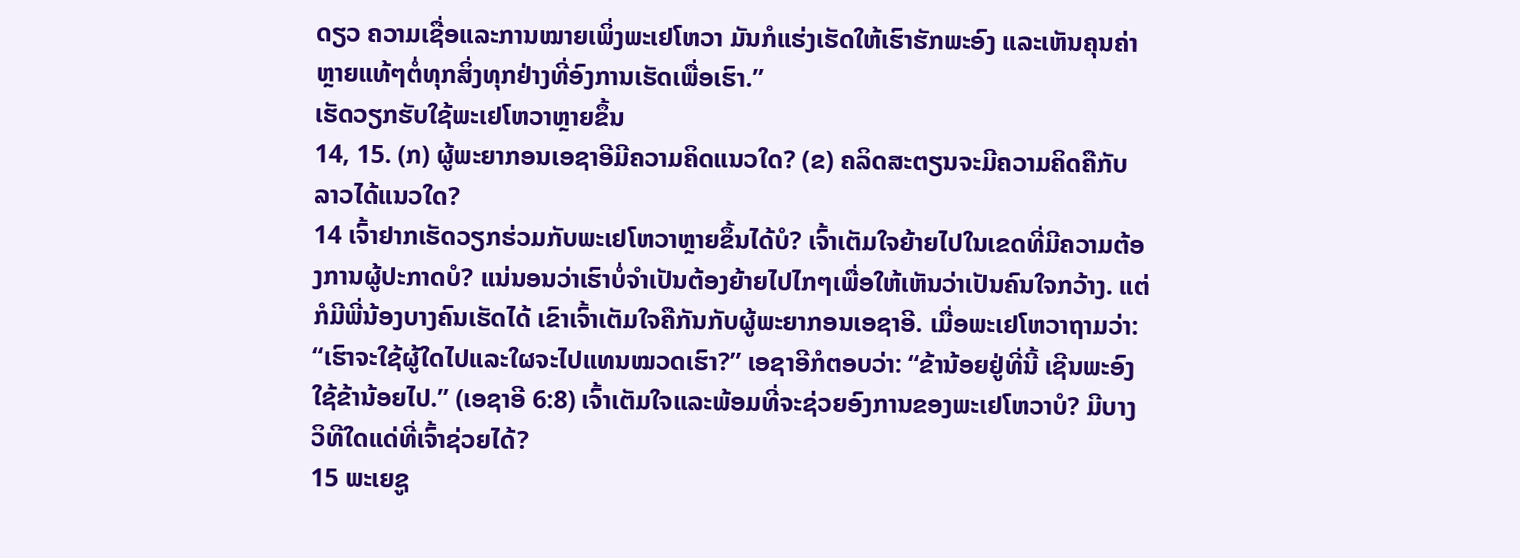ດຽວ ຄວາມເຊື່ອແລະການໝາຍເພິ່ງພະເຢໂຫວາ ມັນກໍແຮ່ງເຮັດໃຫ້ເຮົາຮັກພະອົງ ແລະເຫັນຄຸນຄ່າຫຼາຍແທ້ໆຕໍ່ທຸກສິ່ງທຸກຢ່າງທີ່ອົງການເຮັດເພື່ອເຮົາ.”
ເຮັດວຽກຮັບໃຊ້ພະເຢໂຫວາຫຼາຍຂຶ້ນ
14, 15. (ກ) ຜູ້ພະຍາກອນເອຊາອີມີຄວາມຄິດແນວໃດ? (ຂ) ຄລິດສະຕຽນຈະມີຄວາມຄິດຄືກັບລາວໄດ້ແນວໃດ?
14 ເຈົ້າຢາກເຮັດວຽກຮ່ວມກັບພະເຢໂຫວາຫຼາຍຂຶ້ນໄດ້ບໍ? ເຈົ້າເຕັມໃຈຍ້າຍໄປໃນເຂດທີ່ມີຄວາມຕ້ອງການຜູ້ປະກາດບໍ? ແນ່ນອນວ່າເຮົາບໍ່ຈຳເປັນຕ້ອງຍ້າຍໄປໄກໆເພື່ອໃຫ້ເຫັນວ່າເປັນຄົນໃຈກວ້າງ. ແຕ່ກໍມີພີ່ນ້ອງບາງຄົນເຮັດໄດ້ ເຂົາເຈົ້າເຕັມໃຈຄືກັນກັບຜູ້ພະຍາກອນເອຊາອີ. ເມື່ອພະເຢໂຫວາຖາມວ່າ: “ເຮົາຈະໃຊ້ຜູ້ໃດໄປແລະໃຜຈະໄປແທນໝວດເຮົາ?” ເອຊາອີກໍຕອບວ່າ: “ຂ້ານ້ອຍຢູ່ທີ່ນີ້ ເຊີນພະອົງໃຊ້ຂ້ານ້ອຍໄປ.” (ເອຊາອີ 6:8) ເຈົ້າເຕັມໃຈແລະພ້ອມທີ່ຈະຊ່ວຍອົງການຂອງພະເຢໂຫວາບໍ? ມີບາງວິທີໃດແດ່ທີ່ເຈົ້າຊ່ວຍໄດ້?
15 ພະເຍຊູ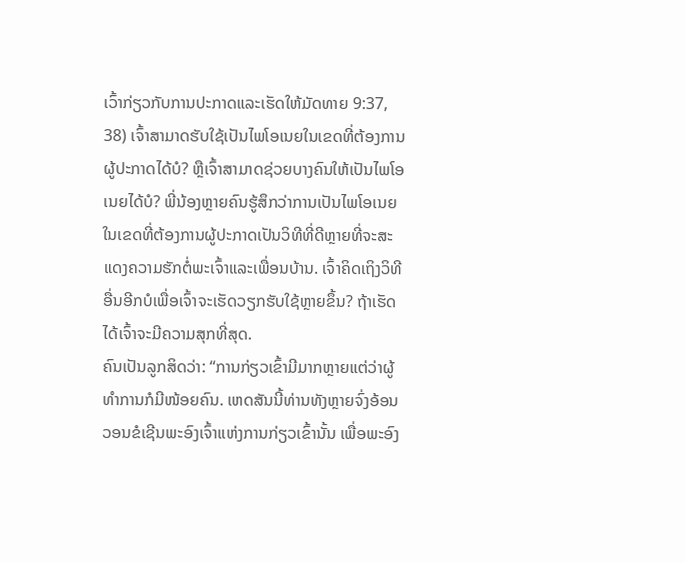ເວົ້າກ່ຽວກັບການປະກາດແລະເຮັດໃຫ້ມັດທາຍ 9:37, 38) ເຈົ້າສາມາດຮັບໃຊ້ເປັນໄພໂອເນຍໃນເຂດທີ່ຕ້ອງການຜູ້ປະກາດໄດ້ບໍ? ຫຼືເຈົ້າສາມາດຊ່ວຍບາງຄົນໃຫ້ເປັນໄພໂອເນຍໄດ້ບໍ? ພີ່ນ້ອງຫຼາຍຄົນຮູ້ສຶກວ່າການເປັນໄພໂອເນຍໃນເຂດທີ່ຕ້ອງການຜູ້ປະກາດເປັນວິທີທີ່ດີຫຼາຍທີ່ຈະສະແດງຄວາມຮັກຕໍ່ພະເຈົ້າແລະເພື່ອນບ້ານ. ເຈົ້າຄິດເຖິງວິທີອື່ນອີກບໍເພື່ອເຈົ້າຈະເຮັດວຽກຮັບໃຊ້ຫຼາຍຂຶ້ນ? ຖ້າເຮັດໄດ້ເຈົ້າຈະມີຄວາມສຸກທີ່ສຸດ.
ຄົນເປັນລູກສິດວ່າ: “ການກ່ຽວເຂົ້າມີມາກຫຼາຍແຕ່ວ່າຜູ້ທຳການກໍມີໜ້ອຍຄົນ. ເຫດສັນນີ້ທ່ານທັງຫຼາຍຈົ່ງອ້ອນວອນຂໍເຊີນພະອົງເຈົ້າແຫ່ງການກ່ຽວເຂົ້ານັ້ນ ເພື່ອພະອົງ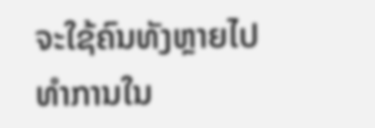ຈະໃຊ້ຄົນທັງຫຼາຍໄປທຳການໃນ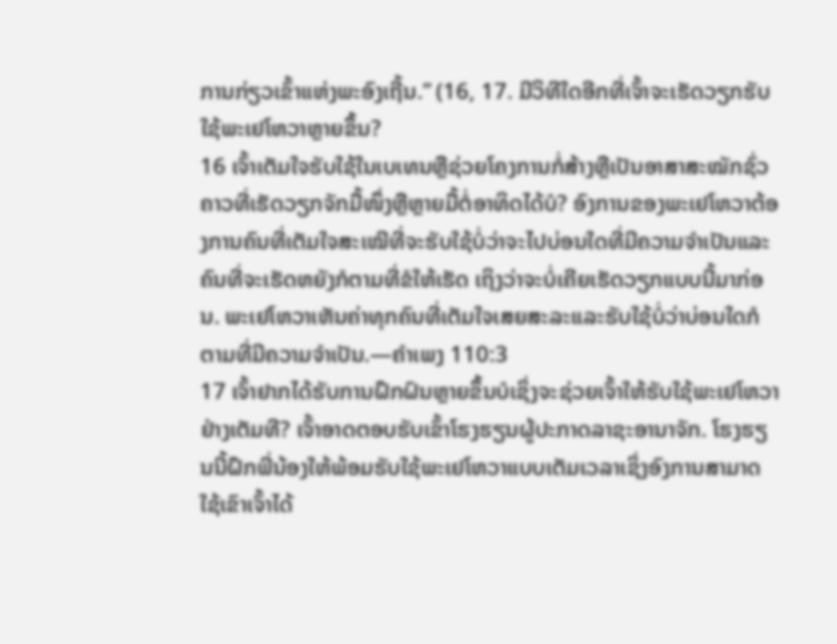ການກ່ຽວເຂົ້າແຫ່ງພະອົງເຖີ້ນ.” (16, 17. ມີວິທີໃດອີກທີ່ເຈົ້າຈະເຮັດວຽກຮັບໃຊ້ພະເຢໂຫວາຫຼາຍຂຶ້ນ?
16 ເຈົ້າເຕັມໃຈຮັບໃຊ້ໃນເບເທນຫຼືຊ່ວຍໂຄງການກໍ່ສ້າງຫຼືເປັນອາສາສະໝັກຊົ່ວຄາວທີ່ເຮັດວຽກຈັກມື້ໜຶ່ງຫຼືຫຼາຍມື້ຕໍ່ອາທິດໄດ້ບໍ? ອົງການຂອງພະເຢໂຫວາຕ້ອງການຄົນທີ່ເຕັມໃຈສະເໝີທີ່ຈະຮັບໃຊ້ບໍ່ວ່າຈະໄປບ່ອນໃດທີ່ມີຄວາມຈຳເປັນແລະຄົນທີ່ຈະເຮັດຫຍັງກໍຕາມທີ່ຂໍໃຫ້ເຮັດ ເຖິງວ່າຈະບໍ່ເຄີຍເຮັດວຽກແບບນີ້ມາກ່ອນ. ພະເຢໂຫວາເຫັນຄ່າທຸກຄົນທີ່ເຕັມໃຈເສຍສະລະແລະຮັບໃຊ້ບໍ່ວ່າບ່ອນໃດກໍຕາມທີ່ມີຄວາມຈຳເປັນ.—ຄຳເພງ 110:3
17 ເຈົ້າຢາກໄດ້ຮັບການຝຶກຝົນຫຼາຍຂຶ້ນບໍເຊິ່ງຈະຊ່ວຍເຈົ້າໃຫ້ຮັບໃຊ້ພະເຢໂຫວາຢ່າງເຕັມທີ? ເຈົ້າອາດຕອບຮັບເຂົ້າໂຮງຮຽນຜູ້ປະກາດລາຊະອານາຈັກ. ໂຮງຮຽນນີ້ຝຶກພີ່ນ້ອງໃຫ້ພ້ອມຮັບໃຊ້ພະເຢໂຫວາແບບເຕັມເວລາເຊິ່ງອົງການສາມາດໃຊ້ເຂົາເຈົ້າໄດ້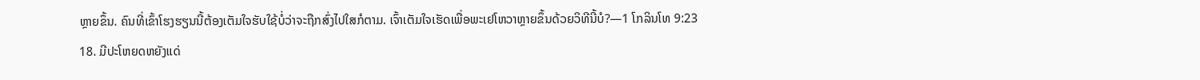ຫຼາຍຂຶ້ນ. ຄົນທີ່ເຂົ້າໂຮງຮຽນນີ້ຕ້ອງເຕັມໃຈຮັບໃຊ້ບໍ່ວ່າຈະຖືກສົ່ງໄປໃສກໍຕາມ. ເຈົ້າເຕັມໃຈເຮັດເພື່ອພະເຢໂຫວາຫຼາຍຂຶ້ນດ້ວຍວິທີນີ້ບໍ?—1 ໂກລິນໂທ 9:23
18. ມີປະໂຫຍດຫຍັງແດ່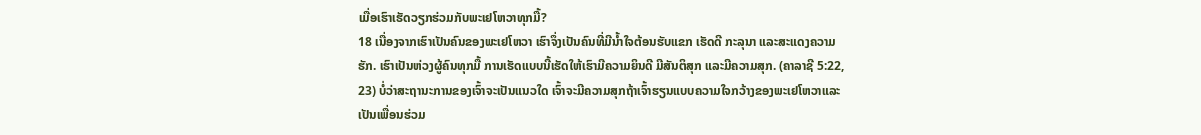ເມື່ອເຮົາເຮັດວຽກຮ່ວມກັບພະເຢໂຫວາທຸກມື້?
18 ເນື່ອງຈາກເຮົາເປັນຄົນຂອງພະເຢໂຫວາ ເຮົາຈຶ່ງເປັນຄົນທີ່ມີນໍ້າໃຈຕ້ອນຮັບແຂກ ເຮັດດີ ກະລຸນາ ແລະສະແດງຄວາມຮັກ. ເຮົາເປັນຫ່ວງຜູ້ຄົນທຸກມື້ ການເຮັດແບບນີ້ເຮັດໃຫ້ເຮົາມີຄວາມຍິນດີ ມີສັນຕິສຸກ ແລະມີຄວາມສຸກ. (ຄາລາຊີ 5:22, 23) ບໍ່ວ່າສະຖານະການຂອງເຈົ້າຈະເປັນແນວໃດ ເຈົ້າຈະມີຄວາມສຸກຖ້າເຈົ້າຮຽນແບບຄວາມໃຈກວ້າງຂອງພະເຢໂຫວາແລະເປັນເພື່ອນຮ່ວມ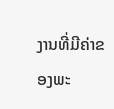ງານທີ່ມີຄ່າຂອງພະ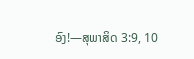ອົງ!—ສຸພາສິດ 3:9, 10